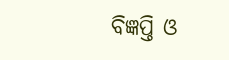ବିଜ୍ଞପ୍ତି ଓ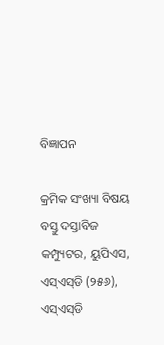ବିଜ୍ଞାପନ

କ୍ରମିକ ସଂଖ୍ୟା ବିଷୟ ବସ୍ତୁ ଦସ୍ତାବିଜ
କମ୍ପ୍ୟୁଟର, ୟୁପିଏସ, ଏସ୍‍ଏସ୍‍ଡି (୨୫୬), ଏସ୍‍ଏସ୍‍ଡି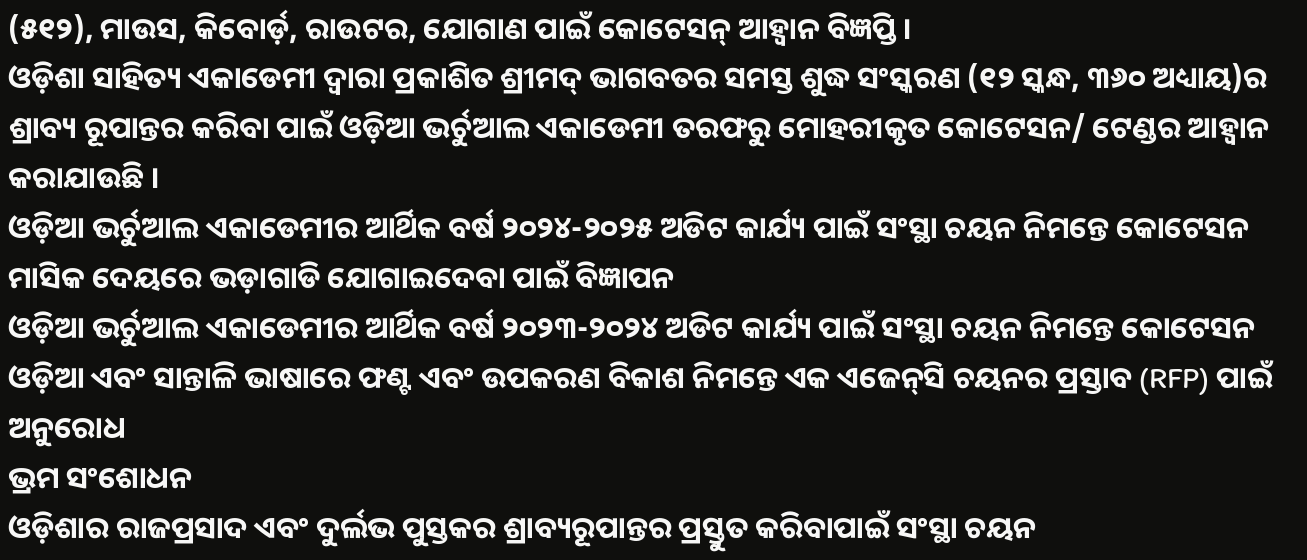(୫୧୨), ମାଉସ, କିବୋର୍ଡ଼, ରାଉଟର, ଯୋଗାଣ ପାଇଁ କୋଟେସନ୍ ଆହ୍ୱାନ ବିଜ୍ଞପ୍ତି ।
ଓଡ଼ିଶା ସାହିତ୍ୟ ଏକାଡେମୀ ଦ୍ୱାରା ପ୍ରକାଶିତ ଶ୍ରୀମଦ୍ ଭାଗବତର ସମସ୍ତ ଶୁଦ୍ଧ ସଂସ୍କରଣ (୧୨ ସ୍କନ୍ଧ, ୩୬୦ ଅଧ୍ୟାୟ)ର ଶ୍ରାବ୍ୟ ରୂପାନ୍ତର କରିବା ପାଇଁ ଓଡ଼ିଆ ଭର୍ଚୁଆଲ ଏକାଡେମୀ ତରଫରୁ ମୋହରୀକୃତ କୋଟେସନ/ ଟେଣ୍ଡର ଆହ୍ୱାନ କରାଯାଉଛି ।
ଓଡ଼ିଆ ଭର୍ଚୁଆଲ ଏକାଡେମୀର ଆର୍ଥିକ ବର୍ଷ ୨୦୨୪-୨୦୨୫ ଅଡିଟ କାର୍ଯ୍ୟ ପାଇଁ ସଂସ୍ଥା ଚୟନ ନିମନ୍ତେ କୋଟେସନ
ମାସିକ ଦେୟରେ ଭଡ଼ାଗାଡି ଯୋଗାଇଦେବା ପାଇଁ ବିଜ୍ଞାପନ
ଓଡ଼ିଆ ଭର୍ଚୁଆଲ ଏକାଡେମୀର ଆର୍ଥିକ ବର୍ଷ ୨୦୨୩-୨୦୨୪ ଅଡିଟ କାର୍ଯ୍ୟ ପାଇଁ ସଂସ୍ଥା ଚୟନ ନିମନ୍ତେ କୋଟେସନ
ଓଡ଼ିଆ ଏବଂ ସାନ୍ତାଳି ଭାଷାରେ ଫଣ୍ଟ ଏବଂ ଉପକରଣ ବିକାଶ ନିମନ୍ତେ ଏକ ଏଜେନ୍‍ସି ଚୟନର ପ୍ରସ୍ତାବ (RFP) ପାଇଁ ଅନୁରୋଧ
ଭ୍ରମ ସଂଶୋଧନ
ଓଡ଼ିଶାର ରାଜପ୍ରସାଦ ଏବଂ ଦୁର୍ଲଭ ପୁସ୍ତକର ଶ୍ରାବ୍ୟରୂପାନ୍ତର ପ୍ରସ୍ତୁତ କରିବାପାଇଁ ସଂସ୍ଥା ଚୟନ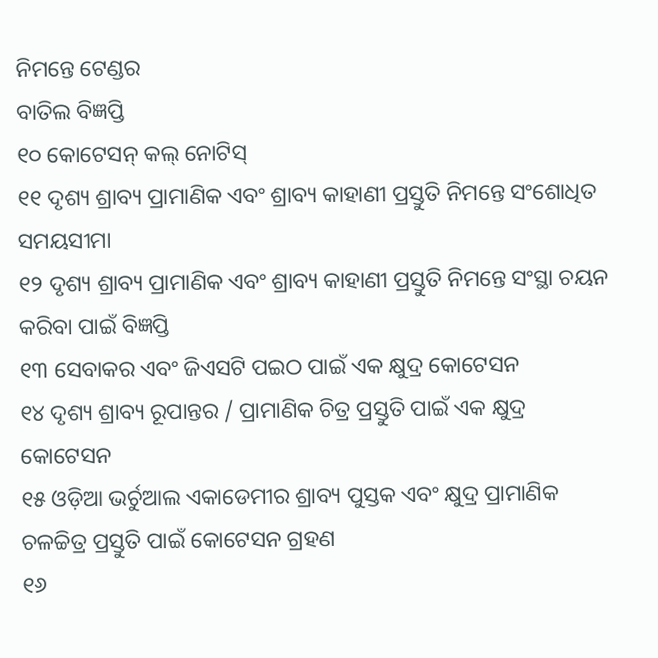ନିମନ୍ତେ ଟେଣ୍ଡର
ବାତିଲ ବିଜ୍ଞପ୍ତି
୧୦ କୋଟେସନ୍ କଲ୍ ନୋଟିସ୍
୧୧ ଦୃଶ୍ୟ ଶ୍ରାବ୍ୟ ପ୍ରାମାଣିକ ଏବଂ ଶ୍ରାବ୍ୟ କାହାଣୀ ପ୍ରସ୍ତୁତି ନିମନ୍ତେ ସଂଶୋଧିତ ସମୟସୀମା
୧୨ ଦୃଶ୍ୟ ଶ୍ରାବ୍ୟ ପ୍ରାମାଣିକ ଏବଂ ଶ୍ରାବ୍ୟ କାହାଣୀ ପ୍ରସ୍ତୁତି ନିମନ୍ତେ ସଂସ୍ଥା ଚୟନ କରିବା ପାଇଁ ବିଜ୍ଞପ୍ତି
୧୩ ସେବାକର ଏବଂ ଜିଏସଟି ପଇଠ ପାଇଁ ଏକ କ୍ଷୁଦ୍ର କୋଟେସନ
୧୪ ଦୃଶ୍ୟ ଶ୍ରାବ୍ୟ ରୂପାନ୍ତର / ପ୍ରାମାଣିକ ଚିତ୍ର ପ୍ରସ୍ତୁତି ପାଇଁ ଏକ କ୍ଷୁଦ୍ର କୋଟେସନ
୧୫ ଓଡ଼ିଆ ଭର୍ଚୁଆଲ ଏକାଡେମୀର ଶ୍ରାବ୍ୟ ପୁସ୍ତକ ଏବଂ କ୍ଷୁଦ୍ର ପ୍ରାମାଣିକ ଚଳଚ୍ଚିତ୍ର ପ୍ରସ୍ତୁତି ପାଇଁ କୋଟେସନ ଗ୍ରହଣ
୧୬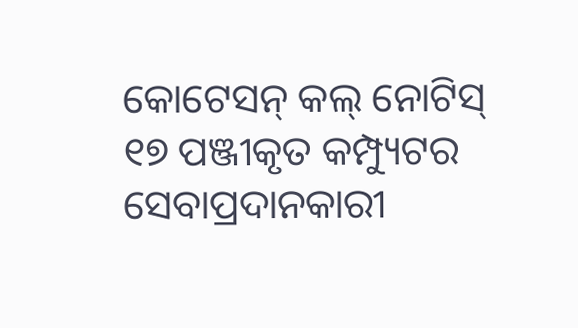କୋଟେସନ୍ କଲ୍ ନୋଟିସ୍
୧୭ ପଞ୍ଜୀକୃତ କମ୍ପ୍ୟୁଟର ସେବାପ୍ରଦାନକାରୀ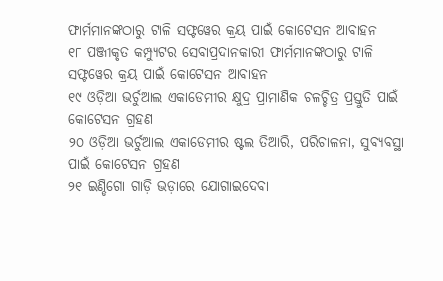ଫାର୍ମମାନଙ୍କଠାରୁ ଟାଳି ସଫ୍ଟୱେର କ୍ରୟ ପାଇଁ କୋଟେସନ ଆବାହନ
୧୮ ପଞ୍ଜୀକୃତ କମ୍ପ୍ୟୁଟର ସେବାପ୍ରଦାନକାରୀ ଫାର୍ମମାନଙ୍କଠାରୁ ଟାଳି ସଫ୍ଟୱେର କ୍ରୟ ପାଇଁ କୋଟେସନ ଆବାହନ
୧୯ ଓଡ଼ିଆ ଭର୍ଚୁଆଲ ଏକାଡେମୀର କ୍ଷୁଦ୍ର ପ୍ରାମାଣିକ ଚଳଚ୍ଚିତ୍ର ପ୍ରସ୍ତୁତି ପାଇଁ କୋଟେସନ ଗ୍ରହଣ
୨୦ ଓଡ଼ିଆ ଭର୍ଚୁଆଲ ଏକାଡେମୀର ଷ୍ଟଲ ତିଆରି, ପରିଚାଳନା, ସୁବ୍ୟବସ୍ଥା ପାଇଁ କୋଟେସନ ଗ୍ରହଣ
୨୧ ଇଣ୍ଡିଗୋ ଗାଡ଼ି ଭଡ଼ାରେ ଯୋଗାଇଦେବା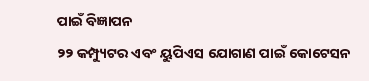ପାଇଁ ବିଜ୍ଞାପନ
୨୨ କମ୍ପ୍ୟୁଟର ଏବଂ ୟୁପିଏସ ଯୋଗାଣ ପାଇଁ କୋଟେସନ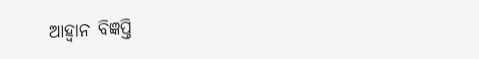ଆହ୍ୱାନ ବିଜ୍ଞପ୍ତି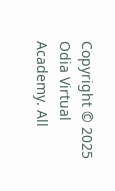Copyright © 2025 Odia Virtual Academy. All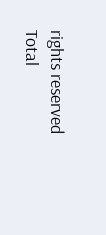rights reserved      Total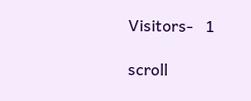Visitors-   1

scroll